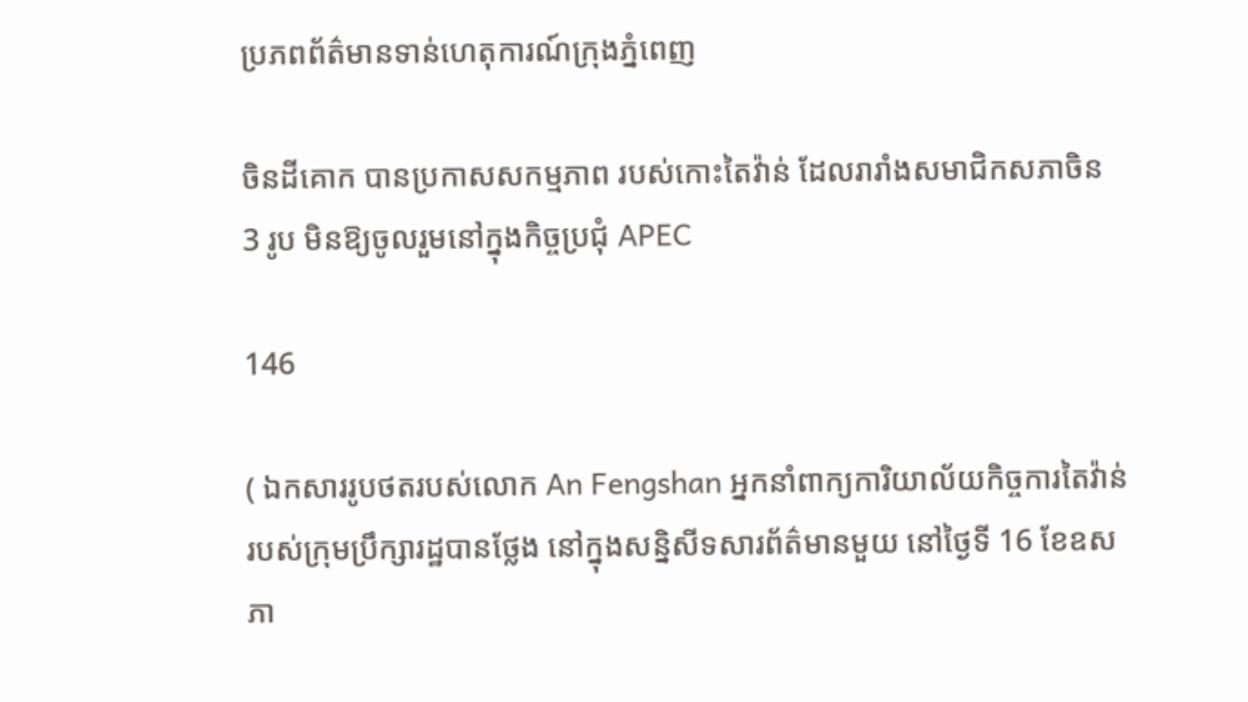ប្រភពព័ត៌មានទាន់ហេតុការណ៍ក្រុងភ្នំពេញ

ចិនដីគោក បានប្រកាសសកម្មភាព របស់កោះតៃវ៉ាន់ ដែលរារាំងសមាជិកសភាចិន 3 រូប មិនឱ្យចូលរួមនៅក្នុងកិច្ចប្រជុំ APEC

146

( ឯកសាររូបថតរបស់លោក An Fengshan អ្នកនាំពាក្យការិយាល័យកិច្ចការតៃវ៉ាន់ របស់ក្រុមប្រឹក្សារដ្ឋបានថ្លែង នៅក្នុងសន្និសីទសារព័ត៌មានមួយ នៅថ្ងៃទី 16 ខែឧសភា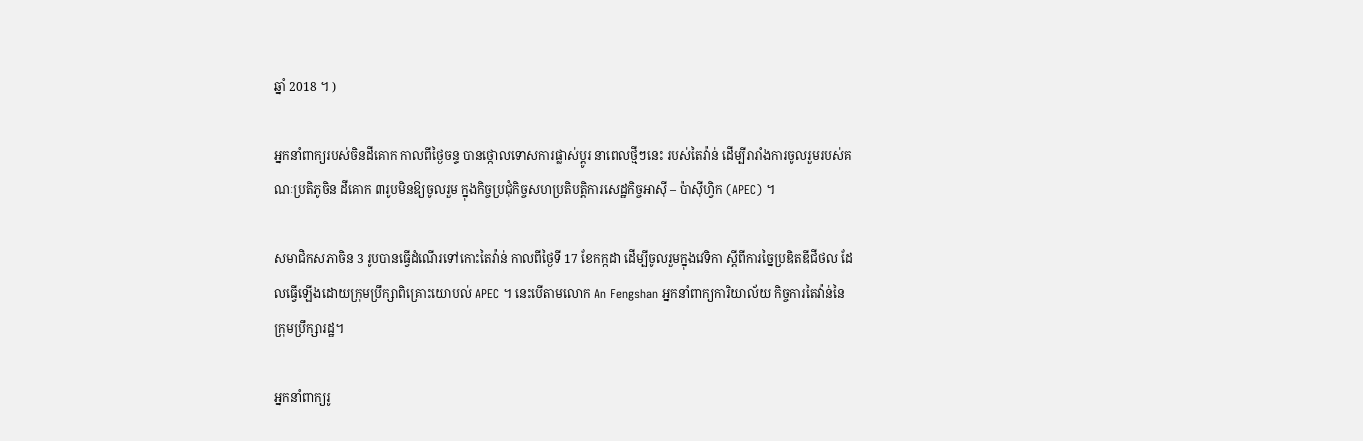ឆ្នាំ 2018 ។ )

អ្នកនាំពាក្យរបស់ចិនដីគោក កាលពីថ្ងៃចន្ទ បានថ្កោលទោសការផ្លាស់ប្តូរ នាពេលថ្មីៗនេះ របស់តៃវ៉ាន់ ដើម្បីរារាំងការចូលរួមរបស់គណៈប្រតិភូចិន ដីគោក ៣រូបមិនឱ្យចូលរួម ក្នុងកិច្ចប្រជុំកិច្ចសហប្រតិបត្តិការសេដ្ឋកិច្ចអាស៊ី – ប៉ាស៊ីហ្វិក (APEC) ។

សមាជិកសភាចិន 3 រូបបានធ្វើដំណើរទៅកោះតៃវ៉ាន់ កាលពីថ្ងៃទី 17 ខែកក្កដា ដើម្បីចូលរួមក្នុងវេទិកា ស្តីពីការច្នៃប្រឌិតឌីជីថល ដែលធ្វើឡើងដោយក្រុមប្រឹក្សាពិគ្រោះយោបល់ APEC ។ នេះបើតាមលោក An Fengshan អ្នកនាំពាក្យការិយាល័យ កិច្ចការតៃវ៉ាន់នៃក្រុមប្រឹក្សារដ្ឋ។

អ្នកនាំពាក្យរូ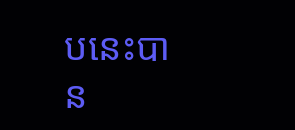បនេះបាន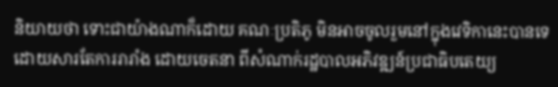និយាយថា ទោះជាយ៉ាងណាក៏ដោយ គណៈប្រតិភូ មិនអាចចូលរួមនៅក្នុងវេទិកានេះបានទេ ដោយសារតែការរារាំង ដោយចេតនា ពីសំណាក់រដ្ឋបាលអភិវឌ្ឍន៍ប្រជាធិបតេយ្យ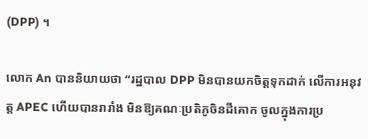(DPP) ។

លោក An បាននិយាយថា “រដ្ឋបាល DPP មិនបានយកចិត្តទុកដាក់ លើការអនុវត្ត APEC ហើយបានរារាំង មិនឱ្យគណៈប្រតិភូចិនដីគោក ចូលក្នុងការប្រ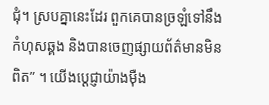ជុំ។ ស្របគ្នានេះដែរ ពួកគេបានច្រឡំទៅនឹងកំហុសឆ្គង និងបានចេញផ្សាយព័ត៌មានមិនពិត” ។ យើងប្តេជ្ញាយ៉ាងម៉ឺង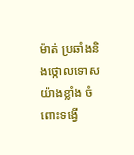ម៉ាត់ ប្រឆាំងនិងថ្កោលទោសយ៉ាងខ្លាំង ចំពោះទង្វើ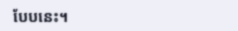បែបនេះ។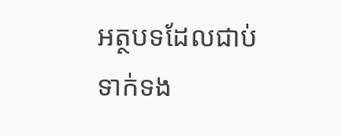អត្ថបទដែលជាប់ទាក់ទង